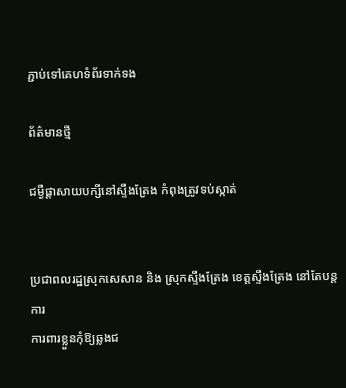ភ្ជាប់ទៅគេហទំព័រទាក់ទង

ព័ត៌មានថ្មី

ជម្ងឺផ្តាសាយបក្សីនៅស្ទឹងត្រែង កំពុងត្រូវទប់ស្កាត់


ប្រជាពលរដ្ឋស្រុកសេសាន និង ស្រុកស្ទឹងត្រែង ខេត្តស្ទឹងត្រែង នៅតែបន្តការ
ការពារខ្លួនកុំឱ្យឆ្លងជ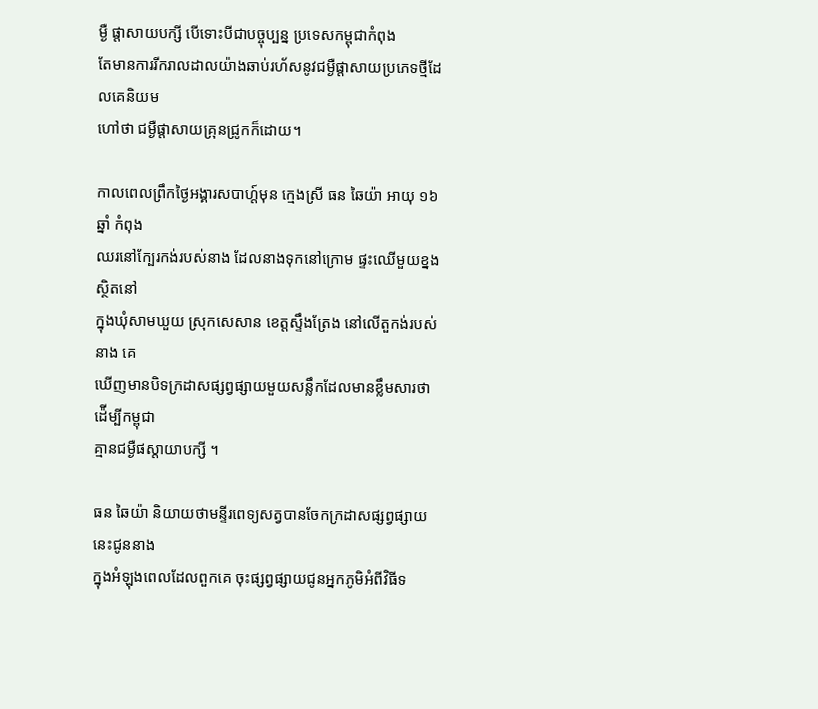ម្ងឺ ផ្តាសាយបក្សី បើទោះបីជាបច្ចុប្បន្ន ប្រទេសកម្ពុជាកំពុង
តែមានការរីករាលដាលយ៉ាងឆាប់រហ័សនូវជម្ងឺផ្តាសាយប្រភេទថ្មីដែលគេនិយម
ហៅថា ជម្ងឺផ្តាសាយគ្រុនជ្រូកក៏ដោយ។

កាលពេលព្រឹកថ្ងៃអង្គារសបាហ្ត៍មុន ក្មេងស្រី ធន ឆៃយ៉ា អាយុ ១៦ ឆ្នាំ កំពុង
ឈរនៅក្បែរកង់របស់នាង ដែលនាងទុកនៅក្រោម ផ្ទះឈើមួយខ្នង ស្ថិតនៅ
ក្នុងឃុំសាមឃួយ ស្រុកសេសាន ខេត្តស្ទឹងត្រែង នៅលើតួកង់របស់នាង គេ
ឃើញមានបិទក្រដាសផ្សព្វផ្សាយមួយសន្លឹកដែលមានខ្លឹមសារថា ដ៉ើម្បីកម្ពុជា
គ្មានជម្ងឺផស្តាយាបក្សី ។

ធន ឆៃយ៉ា និយាយថាមន្ទីរពេទ្យសត្វបានចែកក្រដាសផ្សព្វផ្សាយនេះជូននាង
ក្នុងអំឡុងពេលដែលពួកគេ ចុះផ្សព្វផ្សាយជូនអ្នកភូមិអំពីវិធីទ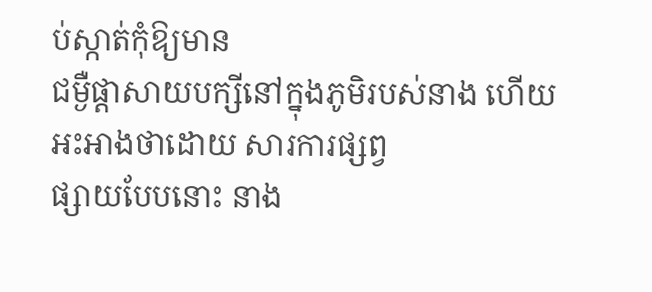ប់ស្កាត់កុំឱ្យមាន
ជម្ងឺផ្តាសាយបក្សីនៅក្នុងភូមិរបស់នាង ហើយអះអាងថាដោយ សារការផ្សព្វ
ផ្សាយបែបនោះ នាង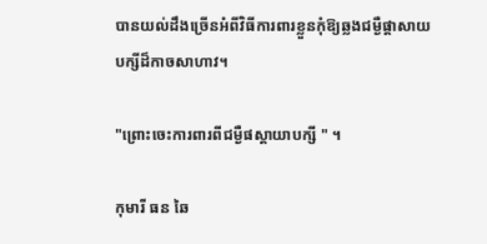បានយល់ដឹងច្រើនអំពីវិធីការពារខ្លួនកុំឱ្យឆ្លងជម្ងឺផ្តាសាយ
បក្សីដ៏កាចសាហាវ។

"ព្រោះចេះការពារពីជម្ងឺផស្តាយាបក្សី " ។

កុមារី ធន ឆៃ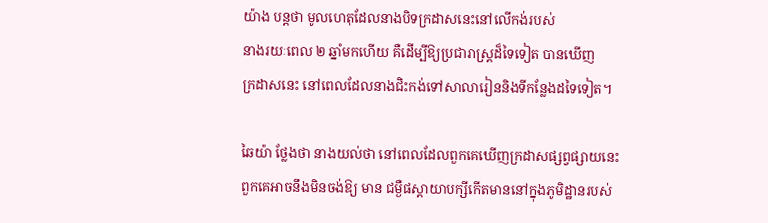យ៉ាង បន្តថា មូលហេតុដែលនាងបិទក្រដាសនេះនៅលើកង់របស់
នាងរយៈពេល ២ ឆ្នាំមកហើយ គឺដើម្បីឱ្យប្រជារាស្រ្តដ៏ទៃទៀត បានឃើញ
ក្រដាសនេះ នៅពេលដែលនាងជិះកង់ទៅសាលារៀននិងទីកន្លែងដទៃទៀត។

ឆៃយ៉ា ថ្លែងថា នាងយល់ថា នៅពេលដែលពួកគេឃើញក្រដាសផ្សព្វផ្សាយនេះ
ពួកគេអាចនឹងមិនចង់ឱ្យ មាន ជម្ងឺផស្តាយាបក្សីកើតមាននៅក្នុងភូមិដ្ឋានរបស់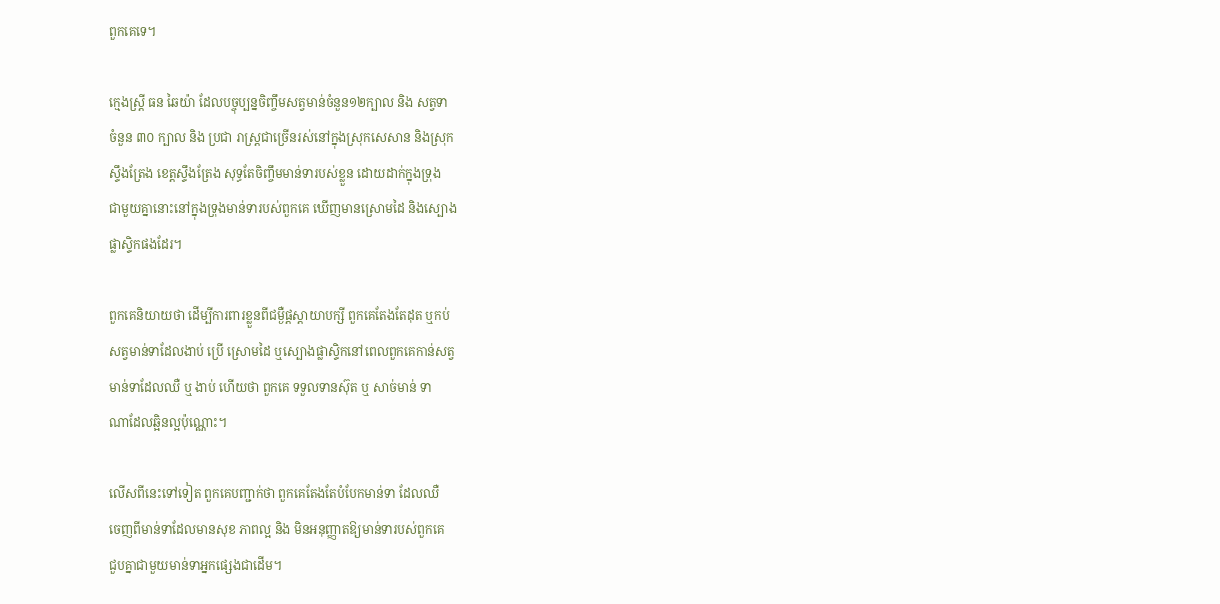ពួកគេទេ។

ក្មេងស្រ្តី ធន ឆៃយ៉ា ដែលបច្ចុប្បន្នចិញ្ចឹមសត្វមាន់ចំនួន១២ក្បាល និង សត្វទា
ចំនួន ៣០ ក្បាល និង ប្រជា រាស្រ្តជាច្រើនរស់នៅក្នុងស្រុកសេសាន និងស្រុក
ស្ទឹងត្រែង ខេត្តស្ទឹងត្រែង សុទ្ធតែចិញ្ចឹមមាន់ទារបស់ខ្លួន ដោយដាក់ក្នុងទ្រុង
ជាមួយគ្នានោះនៅក្នុងទ្រុងមាន់ទារបស់ពួកគេ ឃើញមានស្រោមដៃ និងស្បោង
ផ្លាស្ទិកផងដែរ។

ពួកគេនិយាយថា ដើម្បីការពារខ្លួនពីជម្ងឺផ្តស្តាយាបក្សី ពួកគេតែងតែដុត ឬកប់
សត្វមាន់ទាដែលងាប់ ប្រើ ស្រោមដៃ ឬស្បោងផ្លាស្ទិកនៅពេលពួកគេកាន់សត្វ
មាន់ទាដែលឈឺ ឬ ងាប់ ហើយថា ពួកគេ ទទួលទានស៊ុត ឬ សាច់មាន់ ទា
ណាដែលឆ្អិនល្អប៉ុណ្ណោះ។

លើសពីនេះទៅទៀត ពួកគេបញ្ជាក់ថា ពួកគេតែងតែបំបែកមាន់ទា ដែលឈឺ
ចេញពីមាន់ទាដែលមានសុខ ភាពល្អ និង មិនអនុញ្ញាតឱ្យមាន់ទារបស់ពួកគេ
ជួបគ្នាជាមួយមាន់ទាអ្នកផ្សេងជាដើម។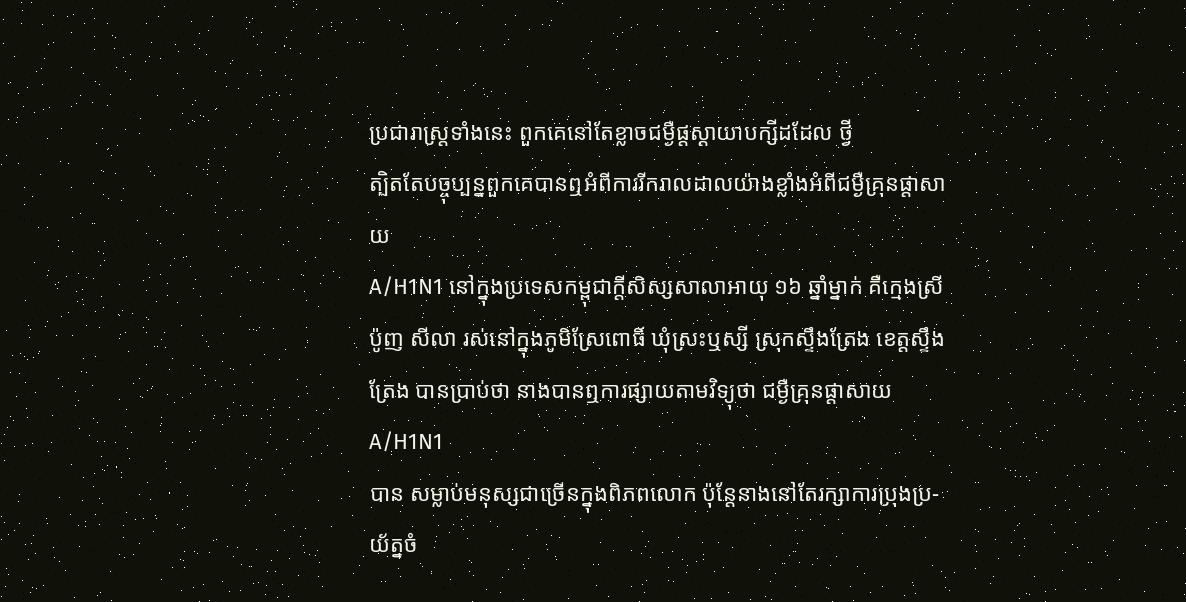ប្រជារាស្ត្រទាំងនេះ ពួកគេនៅតែខ្លាចជម្ងឺផ្តស្តាយាបក្សីដដែល ថ្វី
ត្បិតតែបច្ចុប្បន្នពួកគេបានឮអំពីការរីករាលដាលយ៉ាងខ្លាំងអំពីជម្ងឺគ្រុនផ្តាសាយ
A/H1N1 នៅក្នុងប្រទេសកម្ពុជាក្តីសិស្សសាលាអាយុ ១៦ ឆ្នាំម្នាក់ គឺក្មេងស្រី
ប៉ូញ សីលា រស់នៅក្នុងភូមិស្រែពោធិ៍ ឃុំស្រះឬស្សី ស្រុកស្ទឹងត្រែង ខេត្តស្ទឹង
ត្រែង បានប្រាប់ថា នាងបានឮការផ្សាយតាមវិទ្យុថា ជម្ងឺគ្រុនផ្តាសាយA/H1N1
បាន សម្លាប់មនុស្សជាច្រើនក្នុងពិភពលោក ប៉ុន្តែនាងនៅតែរក្សាការប្រុងប្រ-
យ័ត្នចំ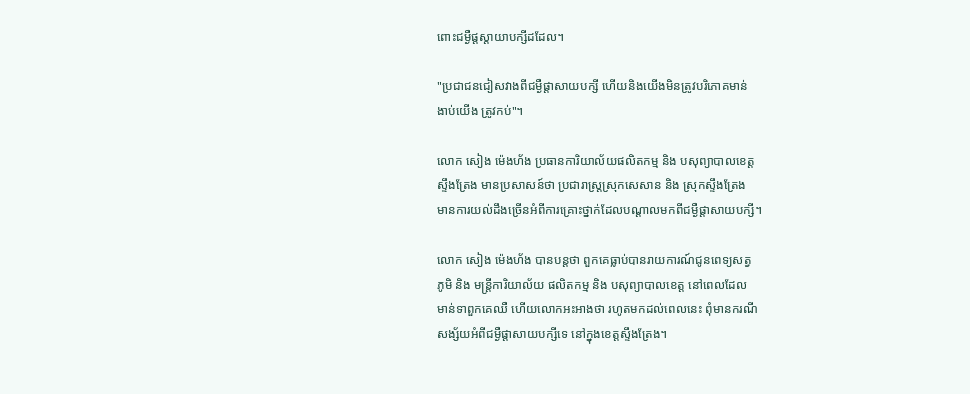ពោះជម្ងឺផ្តស្តាយាបក្សីដដែល។

"ប្រជាជនជៀសវាងពីជម្ងឺផ្តាសាយបក្សី ហើយនិងយើងមិនត្រូវបរិភោគមាន់
ងាប់យើង ត្រូវកប់"។

លោក សៀង ម៉េងហ័ង ប្រធានការិយាល័យផលិតកម្ម និង បសុព្យាបាលខេត្ត
ស្ទឹងត្រែង មានប្រសាសន៍ថា ប្រជារាស្ត្រស្រុកសេសាន និង ស្រុកស្ទឹងត្រែង
មានការយល់ដឹងច្រើនអំពីការគ្រោះថ្នាក់ដែលបណ្តាលមកពីជម្ងឺផ្តាសាយបក្សី។

លោក សៀង ម៉េងហ័ង បានបន្តថា ពួកគេធ្លាប់បានរាយការណ៍ជូនពេទ្យសត្វ
ភូមិ និង មន្ត្រីការិយាល័យ ផលិតកម្ម និង បសុព្យាបាលខេត្ត នៅពេលដែល
មាន់ទាពួកគេឈឺ ហើយលោកអះអាងថា រហូតមកដល់ពេលនេះ ពុំមានករណី
សង្ស័យអំពីជម្ងឺផ្តាសាយបក្សីទេ នៅក្នុងខេត្តស្ទឹងត្រែង។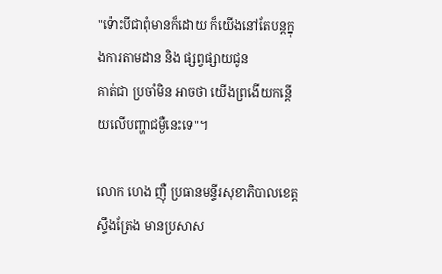"ទ៉ោះបីជាពុំមានក៏ដោយ ក៏យើងនៅតែបន្តក្នុងការតាមដាន និង ផ្សព្វផ្សាយជូន
គាត់ជា ប្រចាំមិន អាចថា យើងព្រងើយកន្តើយលើបញ្ហាជម្ងឺនេះទេ"។

លោក ហេង ញ៉ឺ ប្រធានមន្ទីរសុខាភិបាលខេត្តស្ទឹងត្រែង មានប្រសាស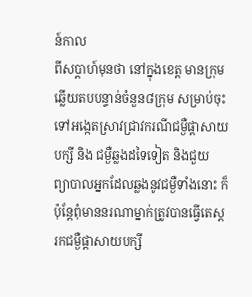ន៍កាល
ពីសប្តាហ៍មុនថា នៅក្នុងខេត្ត មានក្រុមឆ្លើយតបបន្ទាន់ចំនួន៨ក្រុម សម្រាប់ចុះ
ទៅអង្កេតស្រាវជ្រាវករណីជម្ងឺផ្តាសាយបក្សី និង ជម្ងឺឆ្លងដទៃទៀត និងជួយ
ព្យាបាលអ្នកដែលឆ្លងនូវជម្ងឺទាំងនោះ ក៏ប៉ុន្តែពុំមាននរណាម្នាក់ត្រូវបានធ្វើតេស្ត
រកជម្ងឺផ្តាសាយបក្សី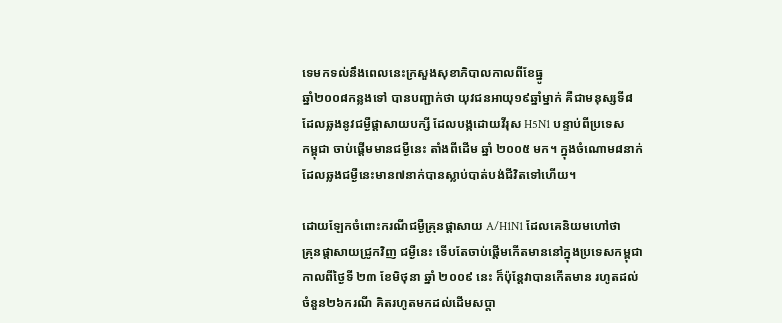ទេមកទល់នឹងពេលនេះក្រសួងសុខាភិបាលកាលពីខែធ្នូ
ឆ្នាំ២០០៨កន្លងទៅ បានបញ្ជាក់ថា យុវជនអាយុ១៩ឆ្នាំម្នាក់ គឺជាមនុស្សទី៨
ដែលឆ្លងនូវជម្ងឺផ្តាសាយបក្សី ដែលបង្កដោយវីរុស H5N1 បន្ទាប់ពីប្រទេស
កម្ពុជា ចាប់ផ្តើមមានជម្ងឺនេះ តាំងពីដើម ឆ្នាំ ២០០៥ មក។ ក្នុងចំណោម៨នាក់
ដែលឆ្លងជម្ងឺនេះមាន៧នាក់បានស្លាប់បាត់បង់ជីវិតទៅហើយ។

ដោយឡែកចំពោះករណីជម្ងឺគ្រុនផ្តាសាយ A/H1N1 ដែលគេនិយមហៅថា
គ្រុនផ្តាសាយជ្រូកវិញ ជម្ងឺនេះ ទើបតែចាប់ផ្តើមកើតមាននៅក្នុងប្រទេសកម្ពុជា
កាលពីថ្ងៃទី ២៣ ខែមិថុនា ឆ្នាំ ២០០៩ នេះ ក៏ប៉ុន្តែវាបានកើតមាន រហូតដល់
ចំនួន២៦ករណី គិតរហូតមកដល់ដើមសប្តា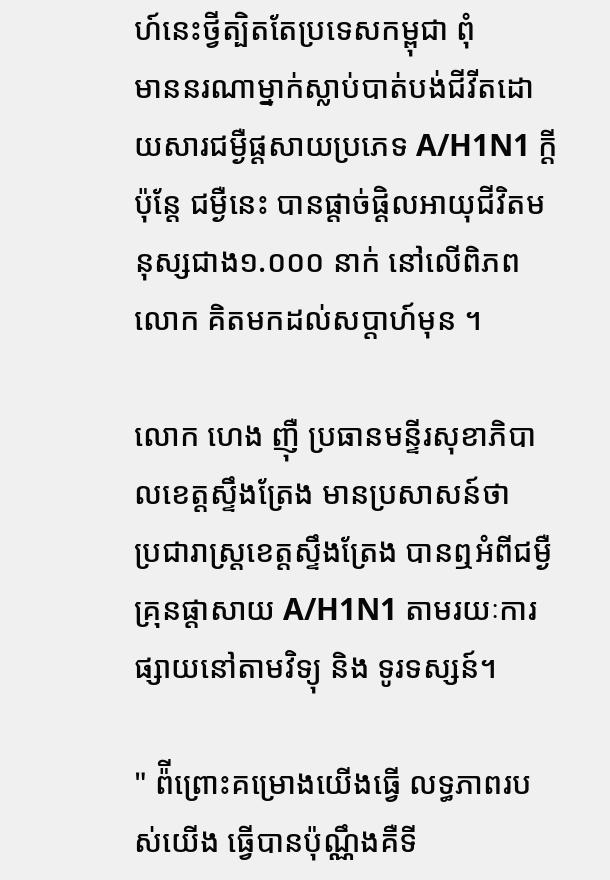ហ៍នេះថ្វីត្បិតតែប្រទេសកម្ពុជា ពុំ
មាននរណាម្នាក់ស្លាប់បាត់បង់ជីវីតដោយសារជម្ងឺផ្តសាយប្រភេទ A/H1N1 ក្តី
ប៉ុន្តែ ជម្ងឺនេះ បានផ្តាច់ផ្តិលអាយុជីវិតមនុស្សជាង១.០០០ នាក់ នៅលើពិភព
លោក គិតមកដល់សប្តាហ៍មុន ។

លោក ហេង ញ៉ឺ ប្រធានមន្ទីរសុខាភិបាលខេត្តស្ទឹងត្រែង មានប្រសាសន៍ថា
ប្រជារាស្ត្រខេត្តស្ទឹងត្រែង បានឮអំពីជម្ងឺគ្រុនផ្តាសាយ A/H1N1 តាមរយៈការ
ផ្សាយនៅតាមវិទ្យុ និង ទូរទស្សន៍។

" ព៉ីព្រោះគម្រោងយើងធ្វើ លទ្ធភាពរបស់យើង ធ្វើបានប៉ុណ្ណឹងគឺទី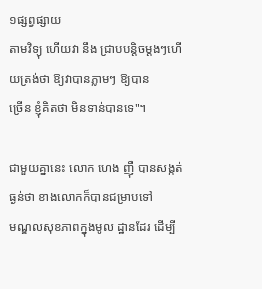១ផ្សព្វផ្សាយ
តាមវិទ្យុ ហើយវា នឹង ជ្រាបបន្តិចម្តងៗហើយត្រង់ថា ឱ្យវាបានភ្លាមៗ ឱ្យបាន
ច្រើន ខ្ញុំគិតថា មិនទាន់បានទេ"។

ជាមួយគ្នានេះ លោក ហេង ញ៉ឺ បានសង្កត់ធ្ងន់ថា ខាងលោកក៏បានជម្រាបទៅ
មណ្ឌលសុខភាពក្នុងមូល ដ្ឋានដែរ ដើម្បី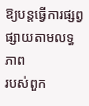ឱ្យបន្តធ្វើការផ្សព្វផ្សាយតាមលទ្ធភាព
របស់ពួក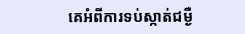គេអំពីការទប់ស្កាត់ជម្ងឺ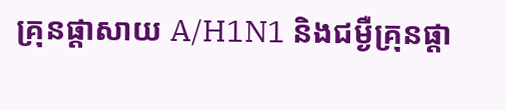គ្រុនផ្តាសាយ A/H1N1 និងជម្ងឺគ្រុនផ្តា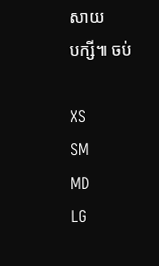សាយ
បក្សី៕ ចប់

XS
SM
MD
LG